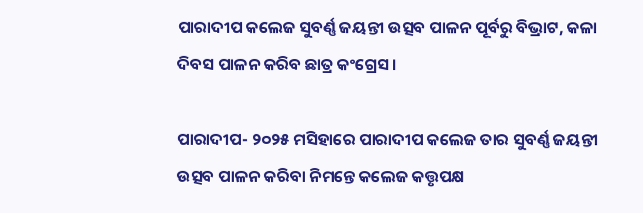ପାରାଦୀପ କଲେଜ ସୁବର୍ଣ୍ଣ ଜୟନ୍ତୀ ଉତ୍ସବ ପାଳନ ପୂର୍ବରୁ ବିଭ୍ରାଟ, କଳା ଦିବସ ପାଳନ କରିବ ଛାତ୍ର କଂଗ୍ରେସ।

ପାରାଦୀପ- ୨୦୨୫ ମସିହାରେ ପାରାଦୀପ କଲେଜ ତାର ସୁବର୍ଣ୍ଣ ଜୟନ୍ତୀ ଉତ୍ସବ ପାଳନ କରିବା ନିମନ୍ତେ କଲେଜ କତ୍ତୃପକ୍ଷ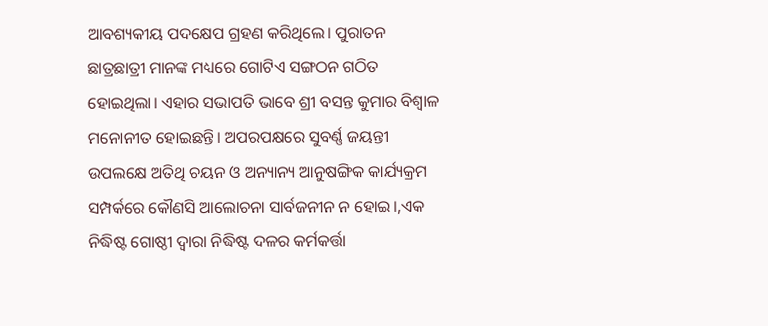ଆବଶ୍ୟକୀୟ ପଦକ୍ଷେପ ଗ୍ରହଣ କରିଥିଲେ। ପୁରାତନ ଛାତ୍ରଛାତ୍ରୀ ମାନଙ୍କ ମଧ୍ୟରେ ଗୋଟିଏ ସଙ୍ଗଠନ ଗଠିତ ହୋଇଥିଲା। ଏହାର ସଭାପତି ଭାବେ ଶ୍ରୀ ବସନ୍ତ କୁମାର ବିଶ୍ୱାଳ ମନୋନୀତ ହୋଇଛନ୍ତି। ଅପରପକ୍ଷରେ ସୁବର୍ଣ୍ଣ ଜୟନ୍ତୀ ଉପଲକ୍ଷେ ଅତିଥି ଚୟନ ଓ ଅନ୍ୟାନ୍ୟ ଆନୁଷଙ୍ଗିକ କାର୍ଯ୍ୟକ୍ରମ ସମ୍ପର୍କରେ କୌଣସି ଆଲୋଚନା ସାର୍ବଜନୀନ ନ ହୋଇ।,ଏକ ନିଦ୍ଧିଷ୍ଟ ଗୋଷ୍ଠୀ ଦ୍ୱାରା ନିଦ୍ଧିଷ୍ଟ ଦଳର କର୍ମକର୍ତ୍ତା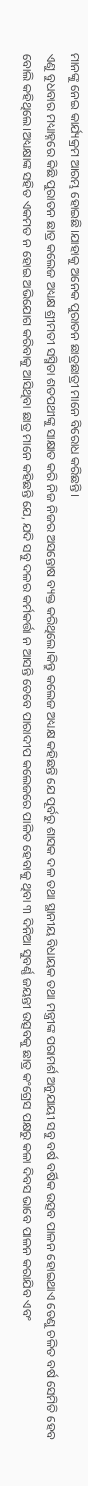ମାନଙ୍କୁ ନେଇ କାର୍ଯ୍ୟକ୍ରମ ଆରମ୍ଭ ହୋଇଛି।ଯାହାକୁ ଅନେକ ପୁରାତନ ଛାତ୍ରଛାତ୍ରୀ ମାନେ ବିରୋଧ କରିଛନ୍ତି।
ଏଣୁ ବୁଧବାର ମଧ୍ୟାହ୍ନରେ କିଛି ପୁରାତନ ଛାତ୍ର କଲେଜ ଅଧ୍ୟକ୍ଷ ଶ୍ରୀମତୀ ସସ୍ମିତା ଶତପଥୀଙ୍କୁ ସାକ୍ଷାତ କରି ନିଜ ନିଜର ଅସନ୍ତୋଷ ବ୍ୟକ୍ତ କରିଥିଲେ।କିନ୍ତୁ କଲେଜ ଅଧ୍ୟକ୍ଷ କହିଛନ୍ତି ଯେ ପୂର୍ବରୁ ଶାସକ ଦଳ ତଥା ସ୍ଥାନୀୟ ବିଧାୟକ ତଥା ମନ୍ତ୍ରୀଙ୍କ ପରାମର୍ଶ ଅନୁଯାୟୀ ସବୁ ବର୍ଷ ବର୍ଷିକ ଉତ୍ସବ ପାଳନ ହୋଇଥାଏ ତେଣୁ ଚଳିତ ବର୍ଷ ସେମିତି ହେବ ବୋଲି କହିଥିଲେ।ଅଧ୍ୟକ୍ଷାଙ୍କ ସହିତ ଏକମତ ନ ହୋଇ ଅଭିଯୋଗ କରିବାକୁ ଆସିଥିବା ଛାତ୍ର ମାନେ କହିଛନ୍ତି ଯେ, ଯଦି ସବୁ ଦଳର କର୍ମକର୍ତ୍ତା ନ ଆସନ୍ତି ତେବେ ପାରାଦୀପ କଲେଜରେ ପାଳିତ ହେବାକୁ ଥିବା ୩ ଦିନିଆ ସୁବର୍ଣ୍ଣ ଜୟନ୍ତୀ ଉତ୍ସବକୁ ଛାତ୍ର କଂଗ୍ରେସ ପକ୍ଷରୁ କଳା ଦିବସ ଭାବେ ପାଳନ କରାଯିବ ଏବଂ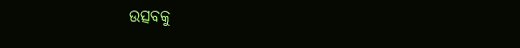ଉତ୍ସବକୁ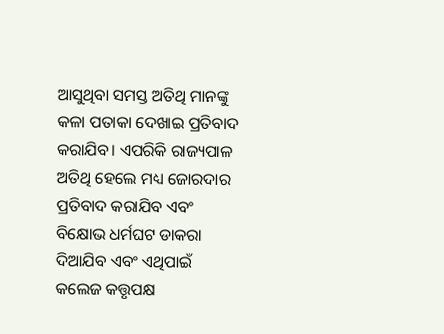ଆସୁଥିବା ସମସ୍ତ ଅତିଥି ମାନଙ୍କୁ କଳା ପତାକା ଦେଖାଇ ପ୍ରତିବାଦ କରାଯିବ। ଏପରିକି ରାଜ୍ୟପାଳ ଅତିଥି ହେଲେ ମଧ୍ୟ ଜୋରଦାର ପ୍ରତିବାଦ କରାଯିବ ଏବଂ ବିକ୍ଷୋଭ ଧର୍ମଘଟ ଡାକରା ଦିଆଯିବ ଏବଂ ଏଥିପାଇଁ କଲେଜ କତ୍ତୃପକ୍ଷ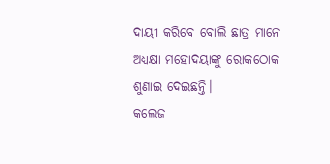ଦାୟୀ କରିବେ ବୋଲି ଛାତ୍ର ମାନେ ଅଧ୍ୟକ୍ଷା ମହୋଦୟାଙ୍କୁ ରୋକଠୋକ ଶୁଣାଇ ଦେଇଛନ୍ତି।
କଲେଜ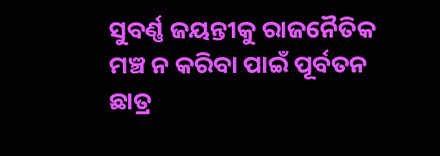ସୁବର୍ଣ୍ଣ ଜୟନ୍ତୀକୁ ରାଜନୈତିକ ମଞ୍ଚ ନ କରିବା ପାଇଁ ପୂର୍ବତନ ଛାତ୍ର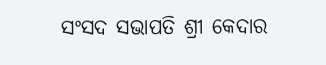ସଂସଦ ସଭାପତି ଶ୍ରୀ କେଦାର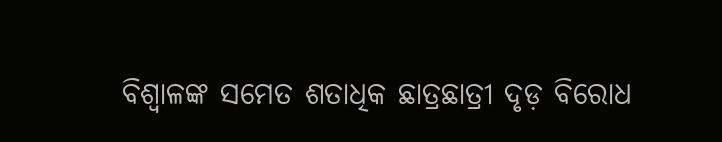ବିଶ୍ୱାଳଙ୍କ ସମେତ ଶତାଧିକ ଛାତ୍ରଛାତ୍ରୀ ଦୃଡ଼ ବିରୋଧ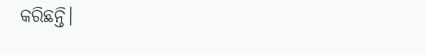କରିଛନ୍ତି।